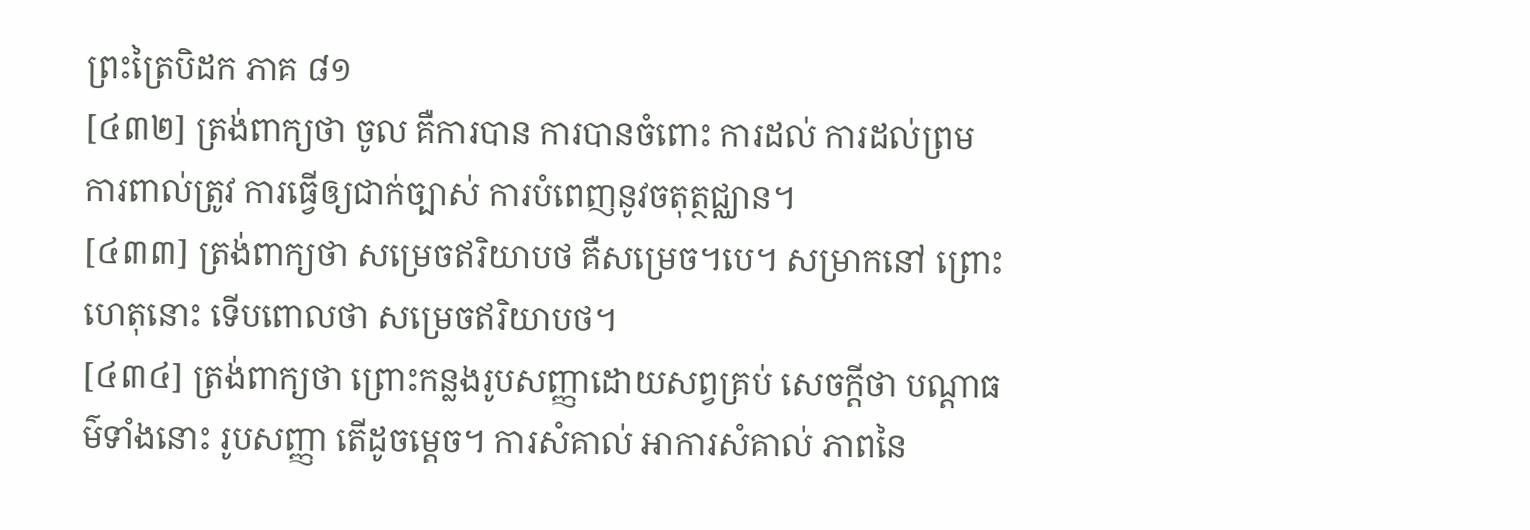ព្រះត្រៃបិដក ភាគ ៨១
[៤៣២] ត្រង់ពាក្យថា ចូល គឺការបាន ការបានចំពោះ ការដល់ ការដល់ព្រម ការពាល់ត្រូវ ការធ្វើឲ្យជាក់ច្បាស់ ការបំពេញនូវចតុត្ថជ្ឈាន។
[៤៣៣] ត្រង់ពាក្យថា សម្រេចឥរិយាបថ គឺសម្រេច។បេ។ សម្រាកនៅ ព្រោះហេតុនោះ ទើបពោលថា សម្រេចឥរិយាបថ។
[៤៣៤] ត្រង់ពាក្យថា ព្រោះកន្លងរូបសញ្ញាដោយសព្វគ្រប់ សេចក្តីថា បណ្តាធម៌ទាំងនោះ រូបសញ្ញា តើដូចម្តេច។ ការសំគាល់ អាការសំគាល់ ភាពនៃ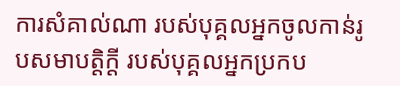ការសំគាល់ណា របស់បុគ្គលអ្នកចូលកាន់រូបសមាបត្តិក្តី របស់បុគ្គលអ្នកប្រកប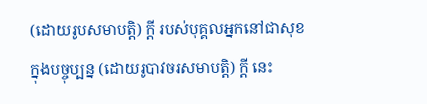(ដោយរូបសមាបត្តិ) ក្តី របស់បុគ្គលអ្នកនៅជាសុខក្នុងបច្ចុប្បន្ន (ដោយរូបាវចរសមាបត្តិ) ក្តី នេះ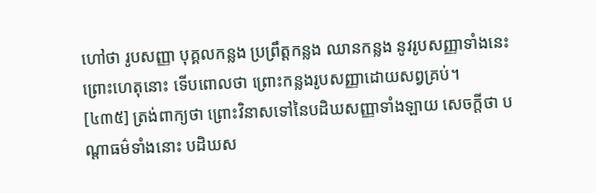ហៅថា រូបសញ្ញា បុគ្គលកន្លង ប្រព្រឹត្តកន្លង ឈានកន្លង នូវរូបសញ្ញាទាំងនេះ ព្រោះហេតុនោះ ទើបពោលថា ព្រោះកន្លងរូបសញ្ញាដោយសព្វគ្រប់។
[៤៣៥] ត្រង់ពាក្យថា ព្រោះវិនាសទៅនៃបដិឃសញ្ញាទាំងឡាយ សេចក្តីថា បណ្តាធម៌ទាំងនោះ បដិឃស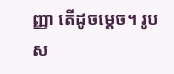ញ្ញា តើដូចម្តេច។ រូបស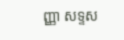ញ្ញា សទ្ទស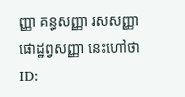ញ្ញា គន្ធសញ្ញា រសសញ្ញា ផោដ្ឋព្វសញ្ញា នេះហៅថា
ID: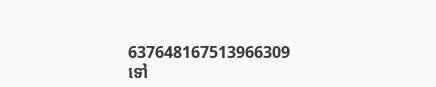637648167513966309
ទៅ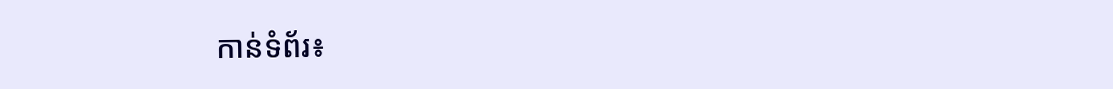កាន់ទំព័រ៖